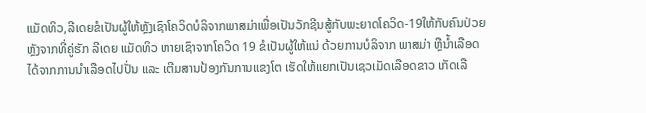ແມັດທິວ,ລີເດຍຂໍເປັນຜູ້ໃຫ້ຫຼັງເຊົາໂຄວິດບໍລິຈາກພາສມ່າເພື່ອເປັນວັກຊີນສູ້ກັບພະຍາດໂຄວິດ-19ໃຫ້ກັບຄົນປ່ວຍ
ຫຼັງຈາກທີ່ຄູ່ຮັກ ລີເດຍ ແມັດທິວ ຫາຍເຊົາຈາກໂຄວິດ 19 ຂໍເປັນຜູ້ໃຫ້ແນ່ ດ້ວຍການບໍລິຈາກ ພາສມ່າ ຫຼືນ້ຳເລືອດ ໄດ້ຈາກການນຳເລືອດໄປປັ່ນ ແລະ ເຕີມສານປ້ອງກັນການແຂງໂຕ ເຮັດໃຫ້ແຍກເປັນເຊວເມັດເລືອດຂາວ ເກັດເລື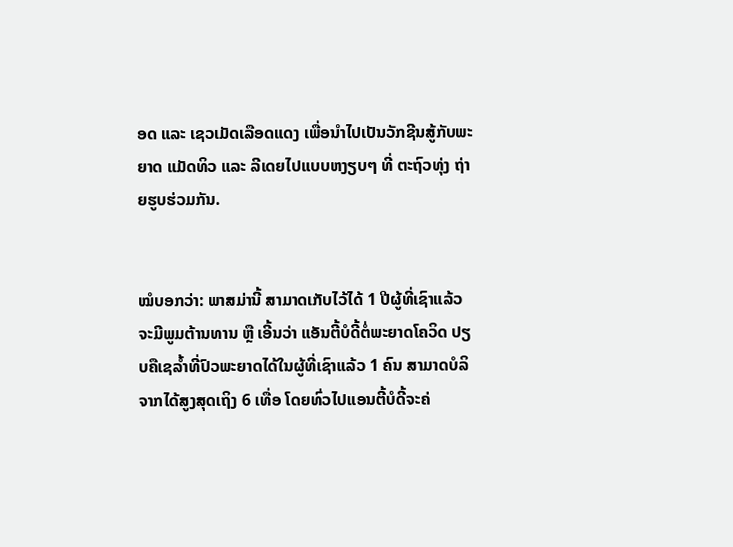ອດ ແລະ ເຊວເມັດເລືອດແດງ ເພື່ອນຳໄປເປັນວັກຊີນສູ້ກັບພະຍາດ ແມັດທິວ ແລະ ລີເດຍໄປແບບຫງຽບໆ ທີ່ ຕະຖົວທຸ່ງ ຖ່າຍຮູບຮ່ວມກັນ.


ໝໍບອກວ່າ: ພາສມ່ານີ້ ສາມາດເກັບໄວ້ໄດ້ 1 ປີຜູ້ທີ່ເຊົາແລ້ວ ຈະມີພູມຕ້ານທານ ຫຼື ເອີ້ນວ່າ ແອັນຕີ້ບໍດີ້ຕໍ່ພະຍາດໂຄວິດ ປຽບຄືເຊລ້ຳທີ່ປົວພະຍາດໄດ້ໃນຜູ້ທີ່ເຊົາແລ້ວ 1 ຄົນ ສາມາດບໍລິຈາກໄດ້ສູງສຸດເຖິງ 6 ເທື່ອ ໂດຍທົ່ວໄປແອນຕີ້ບໍດີ້ຈະຄ່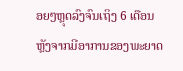ອຍໆຫຼຸດລົງຈົນເຖິງ 6 ເດືອນ ຫຼັງຈາກມີອາການຂອງພະຍາດ